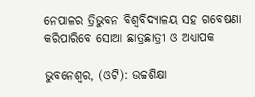ନେପାଳର ତ୍ରିଭୁବନ ବିଶ୍ଵବିଦ୍ୟାଳୟ ସହ ଗବେଷଣା କରିପାରିବେ ସୋଆ ଛାତ୍ରଛାତ୍ରୀ ଓ ଅଧ୍ୟାପକ

ଭୁବନେଶ୍ୱର, (ଓଟି): ଉଚ୍ଚଶିକ୍ଷା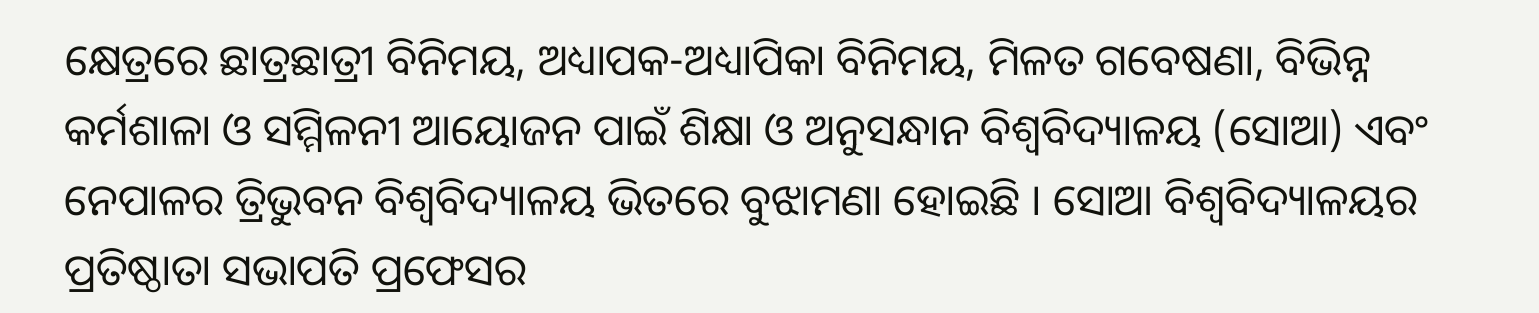କ୍ଷେତ୍ରରେ ଛାତ୍ରଛାତ୍ରୀ ବିନିମୟ, ଅଧ୍ୟାପକ-ଅଧ୍ୟାପିକା ବିନିମୟ, ମିଳତ ଗବେଷଣା, ବିଭିନ୍ନ କର୍ମଶାଳା ଓ ସମ୍ମିଳନୀ ଆୟୋଜନ ପାଇଁ ଶିକ୍ଷା ଓ ଅନୁସନ୍ଧାନ ବିଶ୍ୱବିଦ୍ୟାଳୟ (ସୋଆ) ଏବଂ ନେପାଳର ତ୍ରିଭୁବନ ବିଶ୍ୱବିଦ୍ୟାଳୟ ଭିତରେ ବୁଝାମଣା ହୋଇଛି । ସୋଆ ବିଶ୍ୱବିଦ୍ୟାଳୟର ପ୍ରତିଷ୍ଠାତା ସଭାପତି ପ୍ରଫେସର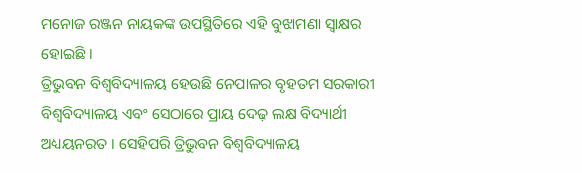ମନୋଜ ରଞ୍ଜନ ନାୟକଙ୍କ ଉପସ୍ଥିତିରେ ଏହି ବୁଝାମଣା ସ୍ୱାକ୍ଷର ହୋଇଛି ।
ତ୍ରିଭୁବନ ବିଶ୍ୱବିଦ୍ୟାଳୟ ହେଉଛି ନେପାଳର ବୃହତମ ସରକାରୀ ବିଶ୍ୱବିଦ୍ୟାଳୟ ଏବଂ ସେଠାରେ ପ୍ରାୟ ଦେଢ଼ ଲକ୍ଷ ବିଦ୍ୟାର୍ଥୀ ଅଧ୍ୟୟନରତ । ସେହିପରି ତ୍ରିଭୁବନ ବିଶ୍ୱବିଦ୍ୟାଳୟ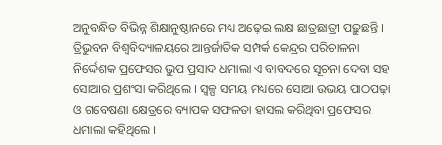ଅନୁବନ୍ଧିତ ବିଭିନ୍ନ ଶିକ୍ଷାନୁଷ୍ଠାନରେ ମଧ୍ୟ ଅଢ଼େଇ ଲକ୍ଷ ଛାତ୍ରଛାତ୍ରୀ ପଢ଼ୁଛନ୍ତି । ତ୍ରିଭୁବନ ବିଶ୍ୱବିଦ୍ୟାଳୟରେ ଆନ୍ତର୍ଜାତିକ ସମ୍ପର୍କ କେନ୍ଦ୍ରର ପରିଚାଳନା ନିର୍ଦ୍ଦେଶକ ପ୍ରଫେସର ଭୁପ ପ୍ରସାଦ ଧମାଲା ଏ ବାବଦରେ ସୂଚନା ଦେବା ସହ ସୋଆର ପ୍ରଶଂସା କରିଥିଲେ । ସ୍ୱଳ୍ପ ସମୟ ମଧ୍ୟରେ ସୋଆ ଉଭୟ ପାଠପଢ଼ା ଓ ଗବେଷଣା କ୍ଷେତ୍ରରେ ବ୍ୟାପକ ସଫଳତା ହାସଲ କରିଥିବା ପ୍ରଫେସର ଧମାଲା କହିଥିଲେ ।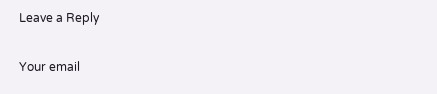Leave a Reply

Your email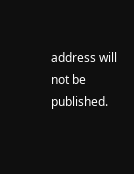address will not be published.